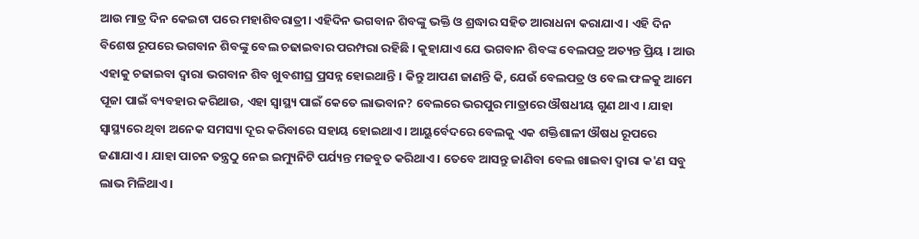ଆଉ ମାତ୍ର ଦିନ କେଇଟା ପରେ ମହାଶିବରାତ୍ରୀ। ଏହିଦିନ ଭଗବାନ ଶିବଙ୍କୁ ଭକ୍ତି ଓ ଶ୍ରଦ୍ଧାର ସହିତ ଆରାଧନା କରାଯାଏ । ଏହି ଦିନ ବିଶେଷ ରୂପରେ ଭଗବାନ ଶିବଙ୍କୁ ବେଲ ଚଢାଇବାର ପରମ୍ପରା ରହିଛି । କୁହାଯାଏ ଯେ ଭଗବାନ ଶିବଙ୍କ ବେଲପତ୍ର ଅତ୍ୟନ୍ତ ପ୍ରିୟ । ଆଉ ଏହାକୁ ଚଢାଇବା ଦ୍ବାରା ଭଗବାନ ଶିବ ଖୁବଶୀଘ୍ର ପ୍ରସନ୍ନ ହୋଇଥାନ୍ତି । କିନ୍ତୁ ଆପଣ ଜାଣନ୍ତି କି, ଯେଉଁ ବେଲପତ୍ର ଓ ବେଲ ଫଳକୁ ଆମେ ପୂଜା ପାଇଁ ବ୍ୟବହାର କରିଥାଉ, ଏହା ସ୍ବାସ୍ଥ୍ୟ ପାଇଁ କେତେ ଲାଭବାନ? ବେଲରେ ଭରପୁର ମାତ୍ରାରେ ଔଷଧୀୟ ଗୁଣ ଥାଏ । ଯାହା ସ୍ବାସ୍ଥ୍ୟରେ ଥିବା ଅନେକ ସମସ୍ୟା ଦୂର କରିବାରେ ସହାୟ ହୋଇଥାଏ। ଆୟୁର୍ବେଦରେ ବେଲକୁ ଏକ ଶକ୍ତିଶାଳୀ ଔଷଧ ରୂପରେ ଜଣାଯାଏ । ଯାହା ପାଚନ ତନ୍ତ୍ରଠୁ ନେଇ ଇମ୍ୟୁନିଟି ପର୍ଯ୍ୟନ୍ତ ମଜବୁତ କରିଥାଏ । ତେବେ ଆସନ୍ତୁ ଜାଣିବା ବେଲ ଖାଇବା ଦ୍ବାରା କ'ଣ ସବୁ ଲାଭ ମିଳିଥାଏ।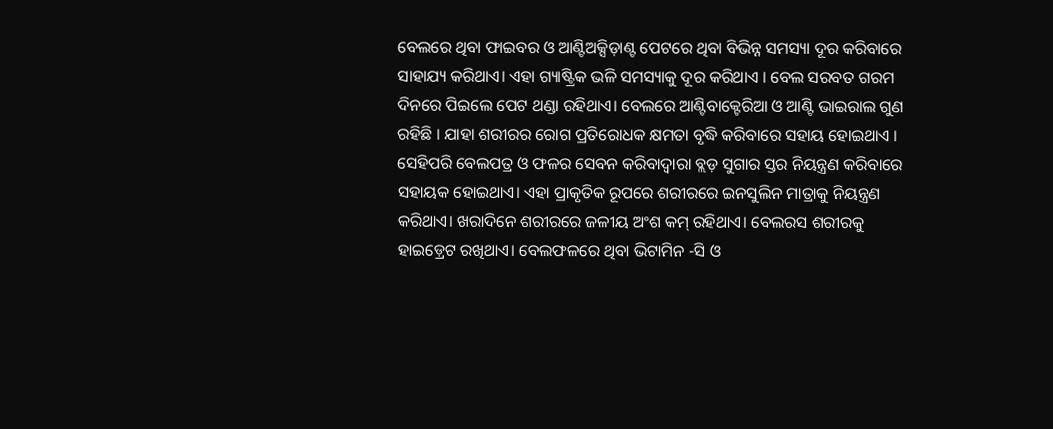ବେଲରେ ଥିବା ଫାଇବର ଓ ଆଣ୍ଟିଅକ୍ସିଡ଼ାଣ୍ଟ ପେଟରେ ଥିବା ବିଭିନ୍ନ ସମସ୍ୟା ଦୂର କରିବାରେ ସାହାଯ୍ୟ କରିଥାଏ। ଏହା ଗ୍ୟାଷ୍ଟ୍ରିକ ଭଳି ସମସ୍ୟାକୁ ଦୂର କରିଥାଏ । ବେଲ ସରବତ ଗରମ ଦିନରେ ପିଇଲେ ପେଟ ଥଣ୍ଡା ରହିଥାଏ। ବେଲରେ ଆଣ୍ଟିବାକ୍ଟେରିଆ ଓ ଆଣ୍ଟି ଭାଇରାଲ ଗୁଣ ରହିଛି । ଯାହା ଶରୀରର ରୋଗ ପ୍ରତିରୋଧକ କ୍ଷମତା ବୃଦ୍ଧି କରିବାରେ ସହାୟ ହୋଇଥାଏ । ସେହିପରି ବେଲପତ୍ର ଓ ଫଳର ସେବନ କରିବାଦ୍ବାରା ବ୍ଲଡ଼ ସୁଗାର ସ୍ତର ନିୟନ୍ତ୍ରଣ କରିବାରେ ସହାୟକ ହୋଇଥାଏ। ଏହା ପ୍ରାକୃତିକ ରୂପରେ ଶରୀରରେ ଇନସୁଲିନ ମାତ୍ରାକୁ ନିୟନ୍ତ୍ରଣ କରିଥାଏ। ଖରାଦିନେ ଶରୀରରେ ଜଳୀୟ ଅଂଶ କମ୍ ରହିଥାଏ। ବେଲରସ ଶରୀରକୁ ହାଇଡ଼୍ରେଟ ରଖିଥାଏ। ବେଲଫଳରେ ଥିବା ଭିଟାମିନ -ସି ଓ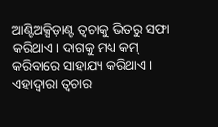ଆଣ୍ଟିଅକ୍ସିଡ଼ାଣ୍ଟ ତ୍ବଚାକୁ ଭିତରୁ ସଫା କରିଥାଏ। ଦାଗକୁ ମଧ୍ୟ କମ୍ କରିବାରେ ସାହାଯ୍ୟ କରିଥାଏ। ଏହାଦ୍ବାରା ତ୍ବଚାର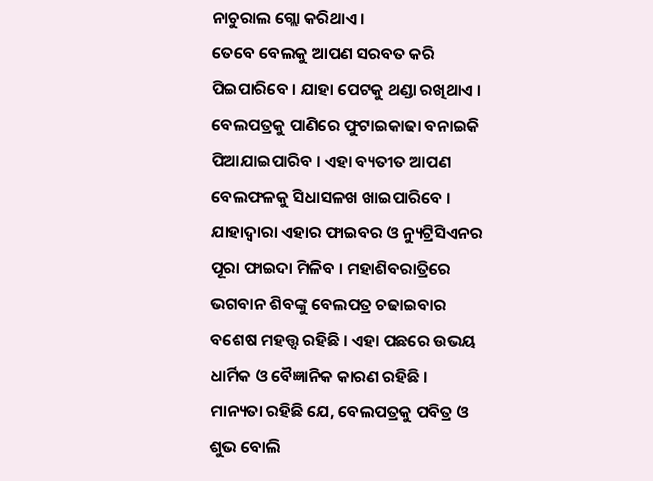ନାଚୁରାଲ ଗ୍ଲୋ କରିଥାଏ ।
ତେବେ ବେଲକୁ ଆପଣ ସରବତ କରି ପିଇପାରିବେ । ଯାହା ପେଟକୁ ଥଣ୍ଡା ରଖିଥାଏ । ବେଲପତ୍ରକୁ ପାଣିରେ ଫୁଟାଇକାଢା ବନାଇକି ପିଆଯାଇପାରିବ । ଏହା ବ୍ୟତୀତ ଆପଣ ବେଲଫଳକୁ ସିଧାସଳଖ ଖାଇପାରିବେ । ଯାହାଦ୍ବାରା ଏହାର ଫାଇବର ଓ ନ୍ୟୁଟ୍ରିସିଏନର ପୂରା ଫାଇଦା ମିଳିବ । ମହାଶିବରାତ୍ରିରେ ଭଗବାନ ଶିବଙ୍କୁ ବେଲପତ୍ର ଚଢାଇବାର ବଶେଷ ମହତ୍ତ୍ବ ରହିଛି । ଏହା ପଛରେ ଉଭୟ ଧାର୍ମିକ ଓ ବୈଜ୍ଞାନିକ କାରଣ ରହିଛି । ମାନ୍ୟତା ରହିଛି ଯେ, ବେଲପତ୍ରକୁ ପବିତ୍ର ଓ ଶୁଭ ବୋଲି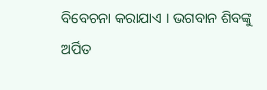ବିବେଚନା କରାଯାଏ । ଭଗବାନ ଶିବଙ୍କୁ ଅର୍ପିତ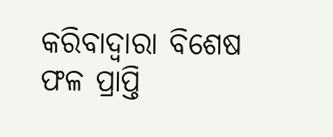କରିବାଦ୍ବାରା ବିଶେଷ ଫଳ ପ୍ରାପ୍ତି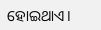ହୋଇଥାଏ।